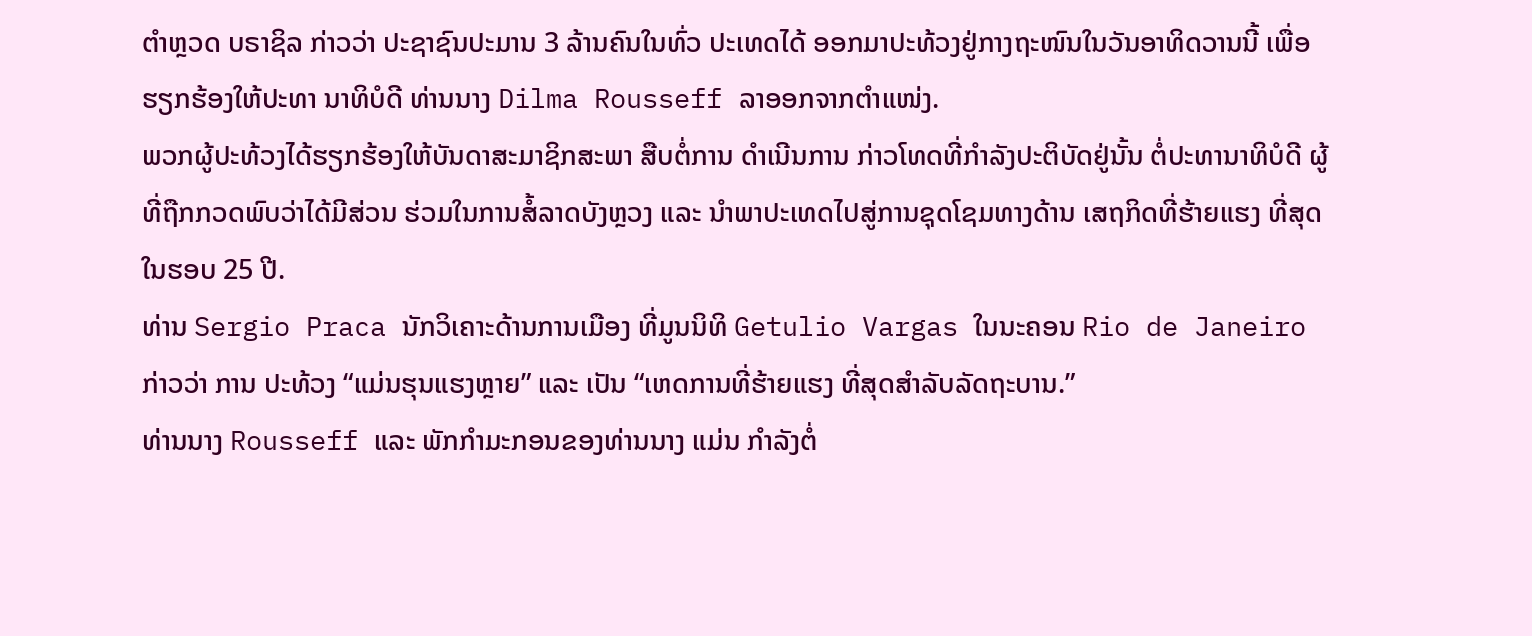ຕຳຫຼວດ ບຣາຊິລ ກ່າວວ່າ ປະຊາຊົນປະມານ 3 ລ້ານຄົນໃນທົ່ວ ປະເທດໄດ້ ອອກມາປະທ້ວງຢູ່ກາງຖະໜົນໃນວັນອາທິດວານນີ້ ເພື່ອຮຽກຮ້ອງໃຫ້ປະທາ ນາທິບໍດີ ທ່ານນາງ Dilma Rousseff ລາອອກຈາກຕຳແໜ່ງ.
ພວກຜູ້ປະທ້ວງໄດ້ຮຽກຮ້ອງໃຫ້ບັນດາສະມາຊິກສະພາ ສືບຕໍ່ການ ດຳເນີນການ ກ່າວໂທດທີ່ກຳລັງປະຕິບັດຢູ່ນັ້ນ ຕໍ່ປະທານາທິບໍດີ ຜູ້ທີ່ຖືກກວດພົບວ່າໄດ້ມີສ່ວນ ຮ່ວມໃນການສໍ້ລາດບັງຫຼວງ ແລະ ນຳພາປະເທດໄປສູ່ການຊຸດໂຊມທາງດ້ານ ເສຖກິດທີ່ຮ້າຍແຮງ ທີ່ສຸດໃນຮອບ 25 ປີ.
ທ່ານ Sergio Praca ນັກວິເຄາະດ້ານການເມືອງ ທີ່ມູນນິທິ Getulio Vargas ໃນນະຄອນ Rio de Janeiro ກ່າວວ່າ ການ ປະທ້ວງ “ແມ່ນຮຸນແຮງຫຼາຍ” ແລະ ເປັນ “ເຫດການທີ່ຮ້າຍແຮງ ທີ່ສຸດສຳລັບລັດຖະບານ.”
ທ່ານນາງ Rousseff ແລະ ພັກກຳມະກອນຂອງທ່ານນາງ ແມ່ນ ກຳລັງຕໍ່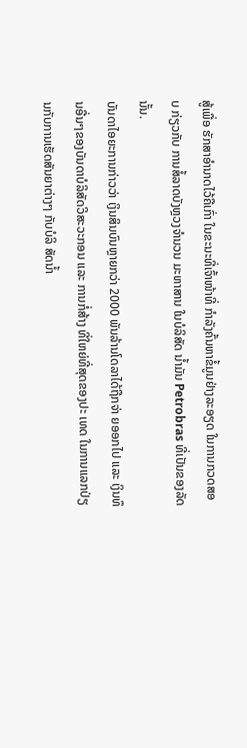ສູ້ເພື່ອ ຮັກສາອຳນາດໄວ້ຄືເກົ່າ ໃນຂະນະທີ່ເຈົ້າໜ້າທີ່ ກຳລັງຄົ້ນຫາຂໍ້ມູນຢ່າງລະອຽດ ໃນການກວດສອບ ກ່ຽວກັບ ການສໍ້ລາດບັງຫຼວງຈຳນວນ ມະຫາສານ ໃນບໍລິສັດ ນ້ຳມັນ Petrobras ທີ່ເປັນຂອງລັດນັ້ນ.
ບັນດາໄອຍະການກ່າວວ່າ ເງິນສິນບົນຫຼາຍກວ່າ 2000 ພັນລ້ານໂດລາໄດ້ຖືກຈ່າ ຍອອກໄປ ແລະ ເງິນທຶນອື່ນໆຂອງບັນດາບໍລິສັດວິສະວະກອນ ແລະ ການກໍ່ສ້າງ ທີ່ໃຫຍ່ທີ່ສຸດຂອງປະ ເທດ ໃນການແລກປ່ຽນກັບການເຮັດສັນຍາຕ່າງໆ ກັບບໍລິ ສັດນ້ຳ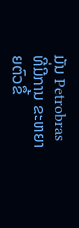ມັນ Petrobras ທີ່ມີການ ຂະຫຍາຍຕົວຂຶ້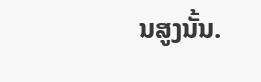ນສູງນັ້ນ.